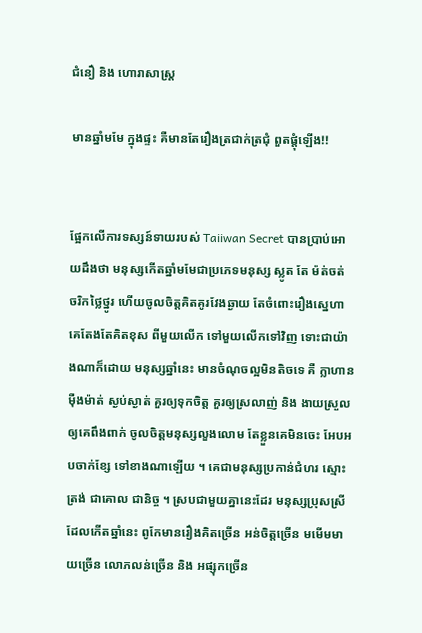ជំនឿ និង ហោរាសាស្ត្រ

មានឆ្នាំមមែ ក្នុងផ្ទះ គឺមានតែរឿងត្រជាក់ត្រជុំ ពួតផ្តុំឡើង!!


ផ្អែកលើការទស្សន៍ទាយរបស់ Taiiwan Secret បានប្រាប់អោយដឹងថា មនុស្សកើតឆ្នាំមមែជាប្រភេទមនុស្ស ស្លូត តែ ម៉ត់ចត់ ចរិកថ្លៃថ្នូរ ហើយចូលចិត្តគិតគូរវែងឆ្ងាយ តែចំពោះរឿងស្នេហា គេតែងតែគិតខុស ពីមួយលើក ទៅមួយលើកទៅវិញ ទោះជាយ៉ាងណាក៏ដោយ មនុស្សឆ្នាំនេះ មានចំណុចល្អមិនតិចទេ គឺ ក្លាហាន ម៉ឺងម៉ាត់ ស្ងប់ស្ងាត់ គួរឲ្យទុកចិត្ត គួរឲ្យស្រលាញ់ និង ងាយស្រួលឲ្យគេពឹងពាក់ ចូលចិត្តមនុស្សលួងលោម តែខ្លួនគេមិនចេះ អែបអបចាក់ខ្សែ ទៅខាងណាឡើយ ។ គេជាមនុស្សប្រកាន់ជំហរ ស្មោះត្រង់ ជាគោល ជានិច្ច ។ ស្របជាមួយគ្នានេះដែរ មនុស្សប្រុសស្រីដែលកើតឆ្នាំនេះ ពូកែមានរឿងគិតច្រើន អន់ចិត្តច្រើន មមើមមាយច្រើន លោភលន់ច្រើន និង អផ្សុកច្រើន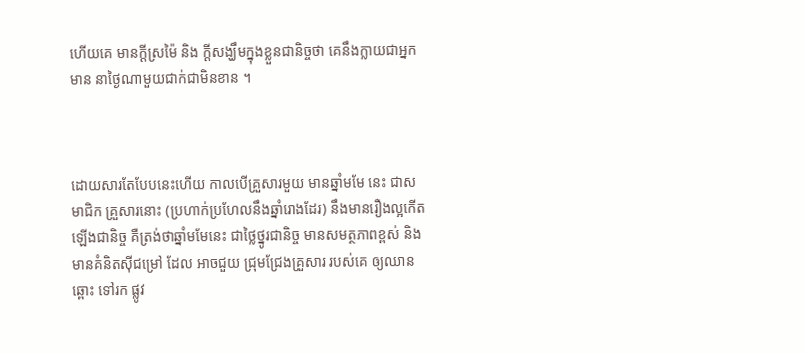ហើយគេ មានក្តីស្រម៉ៃ និង ក្តីសង្ឃឹមក្នុងខ្លួនជានិច្ចថា គេនឹងក្លាយជាអ្នកមាន នាថ្ងៃណាមួយជាក់ជាមិនខាន ។



ដោយសារតែបែបនេះហើយ កាលបើគ្រួសារមួយ មានឆ្នាំមមែ នេះ ជាសមាជិក គ្រួសារនោះ (ប្រហាក់ប្រហែលនឹងឆ្នាំរោងដែរ) នឹងមានរឿងល្អកើតឡើងជានិច្ច គឺត្រង់ថាឆ្នាំមមែនេះ ជាថ្លៃថ្នូរជានិច្ច មានសមត្ថភាពខ្ពស់ និង មានគំនិតស៊ីជម្រៅ ដែល អាចជួយ ជ្រុមជ្រែងគ្រួសារ របស់គេ ឲ្យឈានឆ្ពោះ ទៅរក ផ្លូវ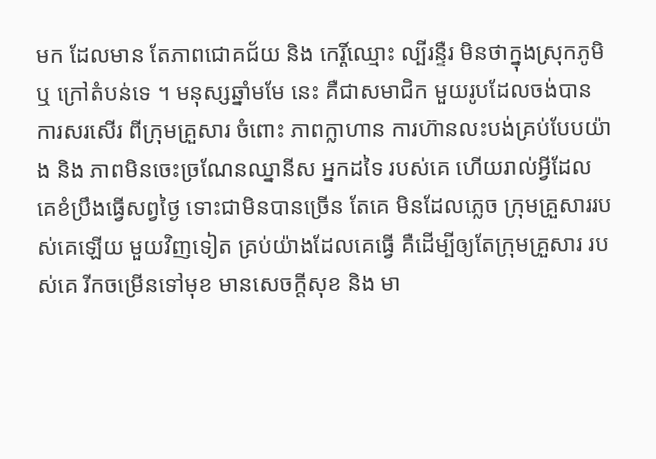មក ដែលមាន តែភាពជោគជ័យ និង កេរ្តិ៍ឈ្មោះ ល្បីរន្ទឺរ មិនថាក្នុងស្រុកភូមិ ឬ ក្រៅតំបន់ទេ ។ មនុស្សឆ្នាំមមែ នេះ គឺជាសមាជិក មួយរូបដែលចង់បានការសរសើរ ពីក្រុមគ្រួសារ ចំពោះ ភាពក្លាហាន ការហ៊ានលះបង់គ្រប់បែបយ៉ាង និង ភាពមិនចេះច្រណែនឈ្នានីស អ្នកដទៃ របស់គេ ហើយរាល់អ្វីដែល គេខំប្រឹងធ្វើសព្វថ្ងៃ ទោះជាមិនបានច្រើន តែគេ មិនដែលភ្លេច ក្រុមគ្រួសាររបស់គេឡើយ មួយវិញទៀត គ្រប់យ៉ាងដែលគេធ្វើ គឺដើម្បីឲ្យតែក្រុមគ្រួសារ របស់គេ រីកចម្រើនទៅមុខ មានសេចក្តីសុខ និង មា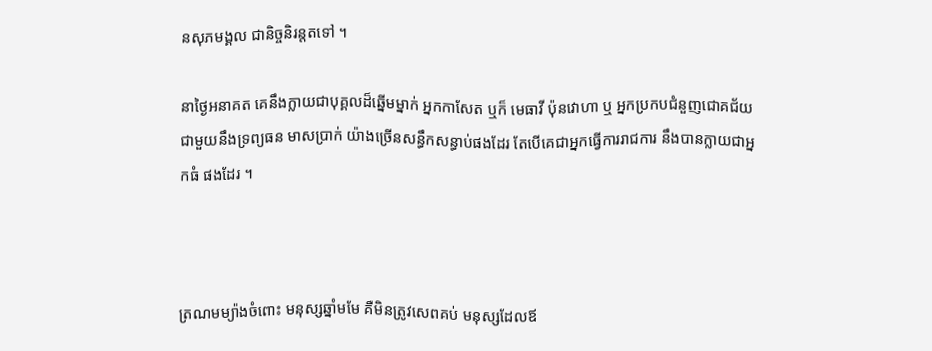នសុភមង្គល ជានិច្ចនិរន្តតទៅ ។

នាថ្ងៃអនាគត គេនឹងក្លាយជាបុគ្គលដ៏ឆ្នើមម្នាក់ អ្នកកាសែត ឬក៏ មេធាវី ប៉ុនវោហា ឬ អ្នកប្រកបជំនួញជោគជ័យ ជាមួយនឹងទ្រព្យធន មាសប្រាក់ យ៉ាងច្រើនសន្ធឹកសន្ធាប់ផងដែរ តែបើគេជាអ្នកធ្វើការរាជការ នឹងបានក្លាយជាអ្នកធំ ផងដែរ ។



ត្រណមម្យ៉ាងចំពោះ មនុស្សឆ្នាំមមែ គឺមិនត្រូវសេពគប់ មនុស្សដែលឪ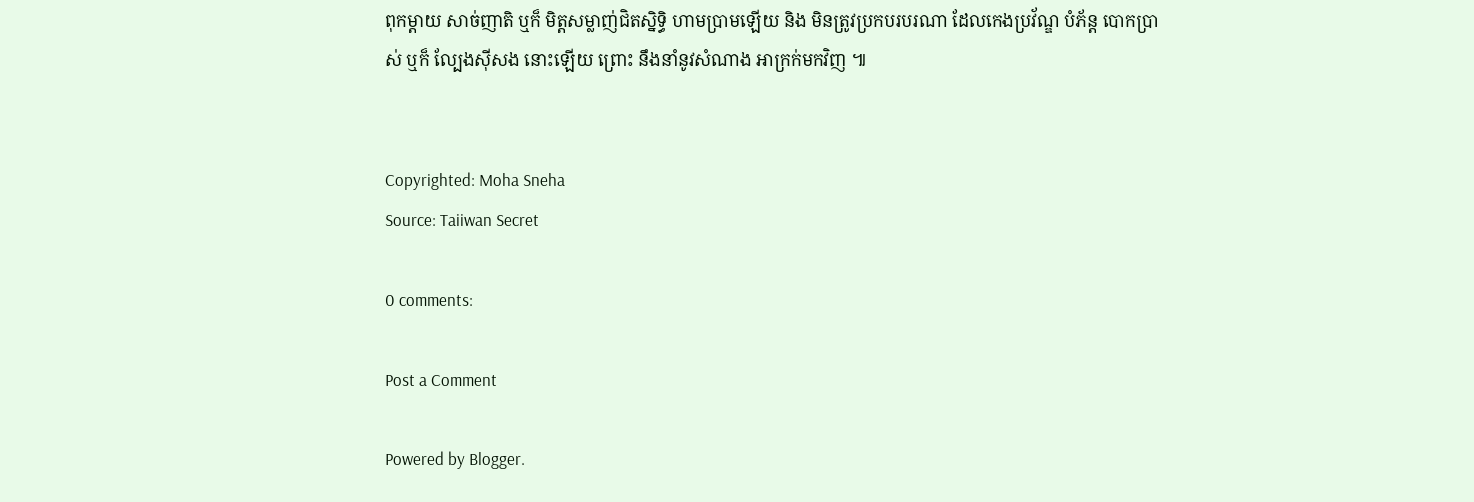ពុកម្តាយ សាច់ញាតិ ឬក៏ មិត្តសម្លាញ់ជិតស្និទ្ធិ ហាមប្រាមឡើយ និង មិនត្រូវប្រកបរបរណា ដែលកេងប្រវ័ណ្ឌ បំភ័ន្ត បោកប្រាស់ ឬក៏ ល្បែងស៊ីសង នោះឡើយ ព្រោះ នឹងនាំនូវសំណាង អាក្រក់មកវិញ ៕


Copyrighted: Moha Sneha
Source: Taiiwan Secret

0 comments:

Post a Comment

Powered by Blogger.